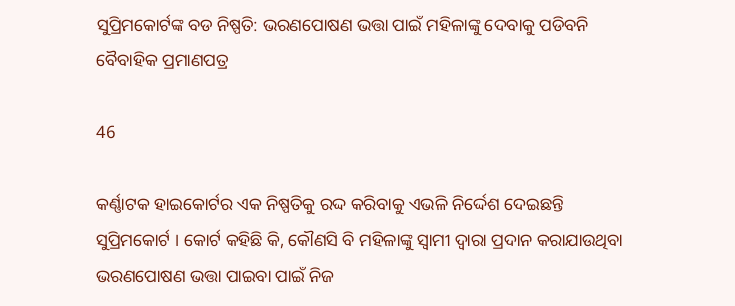ସୁପ୍ରିମକୋର୍ଟଙ୍କ ବଡ ନିଷ୍ପତି: ଭରଣପୋଷଣ ଭତ୍ତା ପାଇଁ ମହିଳାଙ୍କୁ ଦେବାକୁ ପଡିବନି ବୈବାହିକ ପ୍ରମାଣପତ୍ର

46

କର୍ଣ୍ଣାଟକ ହାଇକୋର୍ଟର ଏକ ନିଷ୍ପତିକୁ ରଦ୍ଦ କରିବାକୁ ଏଭଳି ନିର୍ଦ୍ଦେଶ ଦେଇଛନ୍ତି ସୁପ୍ରିମକୋର୍ଟ । କୋର୍ଟ କହିଛି କି, କୌଣସି ବି ମହିଳାଙ୍କୁ ସ୍ୱାମୀ ଦ୍ୱାରା ପ୍ରଦାନ କରାଯାଉଥିବା ଭରଣପୋଷଣ ଭତ୍ତା ପାଇବା ପାଇଁ ନିଜ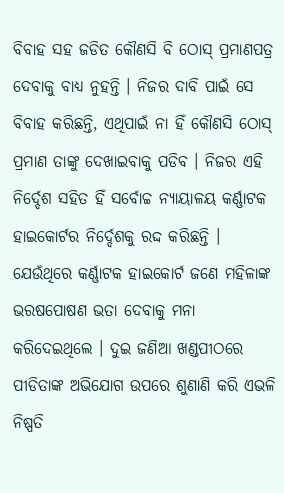ବିବାହ ସହ ଜଡିତ କୌଣସି ବି ଠୋସ୍ ପ୍ରମାଣପତ୍ର ଦେବାକୁ ବାଧ୍ୟ ନୁହନ୍ତି । ନିଜର ଦାବି ପାଇଁ ସେ ବିବାହ କରିଛନ୍ତି, ଏଥିପାଇଁ ନା ହିଁ କୌଣସି ଠୋସ୍ ପ୍ରମାଣ ତାଙ୍କୁ ଦେଖାଇବାକୁ ପଡିବ । ନିଜର ଏହି ନିର୍ଦ୍ଦେଶ ସହିତ ହିଁ ସର୍ବୋଚ୍ଚ ନ୍ୟାୟାଳୟ କର୍ଣ୍ଣାଟକ ହାଇକୋର୍ଟର ନିର୍ଦ୍ଦେଶକୁ ରଦ୍ଦ କରିଛନ୍ତି । ଯେଉଁଥିରେ କର୍ଣ୍ଣାଟକ ହାଇକୋର୍ଟ ଜଣେ ମହିଳାଙ୍କ ଭରଷପୋଷଣ ଭତା ଦେବାକୁ ମନା କରିଦେଇଥିଲେ । ଦୁଇ ଜଣିଆ ଖଣ୍ଡପୀଠରେ ପୀଡିତାଙ୍କ ଅଭିଯୋଗ ଉପରେ ଶୁଣାଣି କରି ଏଭଳି ନିଷ୍ପତି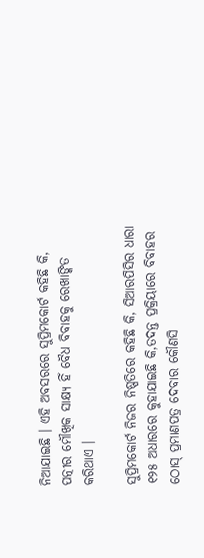ନିଆଯାଇଛି । ଏହି ଅବସରରେ ସୁପ୍ରିମକୋର୍ଟ କହିଛି କି, ପତ୍ନୀର ମୌଖିକ ସାକ୍ଷ୍ୟ ହିଁ ବୈଧ ବିବାହକୁ ରେଖାଙ୍କିତ କରିଥାଏ ।

ସୁପ୍ରିମକୋର୍ଟ ନିଜର ନିଷ୍ପତିରେ କହିଛି କି, ସିଆରପିସିର ଧାରା ୧୨୫ ଅଧାରରେ କୁହାଯାଇଛି କି,ତଦନ୍ତ ପ୍ରକ୍ରିୟାରେ ବିବାହର ଠୋସ୍ ପ୍ରମାଣପତ୍ର ଦେବାର କୌଣସି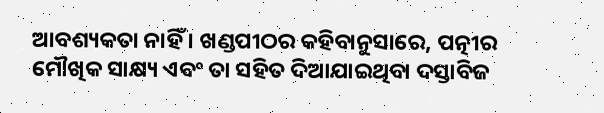ଆବଶ୍ୟକତା ନାହିଁ । ଖଣ୍ଡପୀଠର କହିବାନୁସାରେ, ପତ୍ନୀର ମୌଖିକ ସାକ୍ଷ୍ୟ ଏବଂ ତା ସହିତ ଦିଆଯାଇଥିବା ଦସ୍ତାବିଜ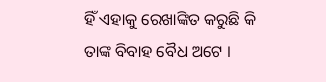ହିଁ ଏହାକୁ ରେଖାଙ୍କିତ କରୁଛି କି ତାଙ୍କ ବିବାହ ବୈଧ ଅଟେ ।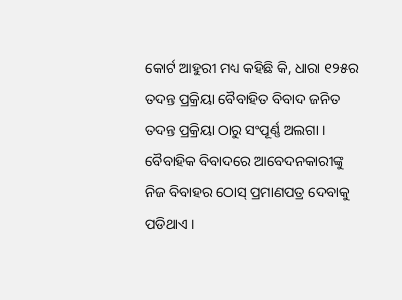କୋର୍ଟ ଆହୁରୀ ମଧ୍ୟ କହିଛି କି, ଧାରା ୧୨୫ର ତଦନ୍ତ ପ୍ରକ୍ରିୟା ବୈବାହିତ ବିବାଦ ଜନିତ ତଦନ୍ତ ପ୍ରକ୍ରିୟା ଠାରୁ ସଂପୂର୍ଣ୍ଣ ଅଲଗା । ବୈବାହିକ ବିବାଦରେ ଆବେଦନକାରୀଙ୍କୁ ନିଜ ବିବାହର ଠୋସ୍ ପ୍ରମାଣପତ୍ର ଦେବାକୁ ପଡିଥାଏ ।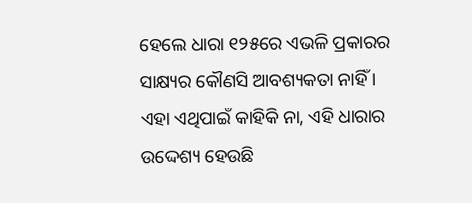ହେଲେ ଧାରା ୧୨୫ରେ ଏଭଳି ପ୍ରକାରର ସାକ୍ଷ୍ୟର କୌଣସି ଆବଶ୍ୟକତା ନାହିଁ । ଏହା ଏଥିପାଇଁ କାହିକି ନା, ଏହି ଧାରାର ଉଦ୍ଦେଶ୍ୟ ହେଉଛି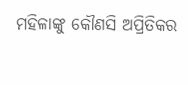ମହିଳାଙ୍କୁ କୌଣସି ଅପ୍ରିତିକର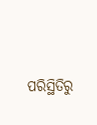ପରିସ୍ଥିତିରୁ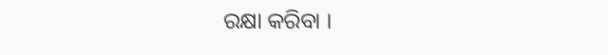ରକ୍ଷା କରିବା ।